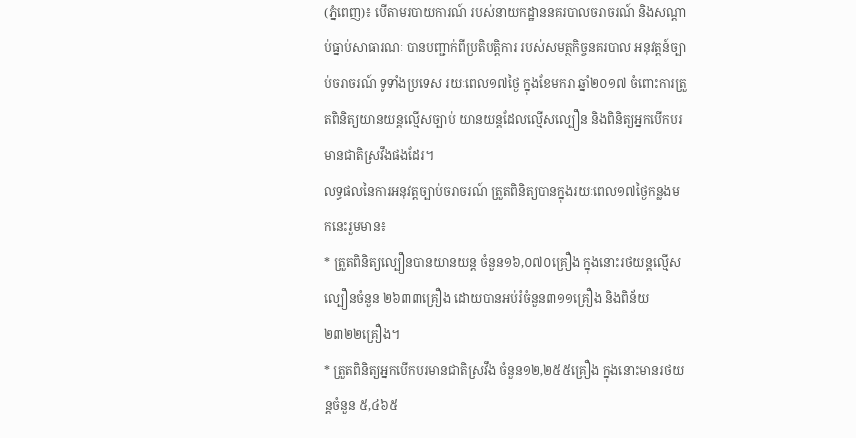(ភ្នំពេញ)៖ បើតាមរបាយការណ៍ របស់នាយកដ្ឋាននគរបាលចរាចរណ៍ និងសណ្តាប់ធ្នាប់សាធារណៈ បានបញ្ជាក់ពីប្រតិបត្តិការ របស់សមត្ថកិច្ចនគរបាល អនុវត្តន៍ច្បាប់ចរាចរណ៍ ទូទាំងប្រទេស រយៈពេល១៧ថ្ងៃ ក្នុងខែមករា ឆ្នាំ២០១៧ ចំពោះការត្រួតពិនិត្យយានយន្តល្មើសច្បាប់ យានយន្តដែលល្មើសល្បឿន និងពិនិត្យអ្នកបើកបរ មានជាតិស្រវឹងផងដែរ។
លទ្ធផលនៃការអនុវត្តច្បាប់ចរាចរណ៍ ត្រួតពិនិត្យបានក្នុងរយៈពេល១៧ថ្ងៃកន្លងមកនេះរួមមាន៖
* ត្រួតពិនិត្យល្បឿនបានយានយន្ត ចំនួន១៦,០៧០គ្រឿង ក្នុងនោះរថយន្តល្មើសល្បឿនចំនួន ២៦៣៣គ្រឿង ដោយបានអប់រំចំនួន៣១១គ្រឿង និងពិន័យ២៣២២គ្រឿង។
* ត្រួតពិនិត្យអ្នកបើកបរមានជាតិស្រវឹង ចំនួន១២,២៥៥គ្រឿង ក្នុងនោះមានរថយន្តចំនួន ៥,៤៦៥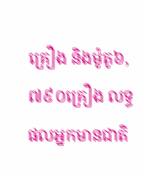គ្រឿង និងម៉ូតូ៦,៧៩០គ្រឿង លទ្ធផលអ្នកមានជាតិ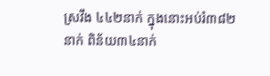ស្រវឹង ៤៤២នាក់ ក្នុងនោះអប់រំ៣៨២នាក់ ពិន័យ៣៤នាក់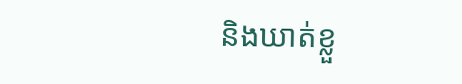និងឃាត់ខ្លួ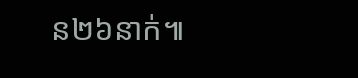ន២៦នាក់៕